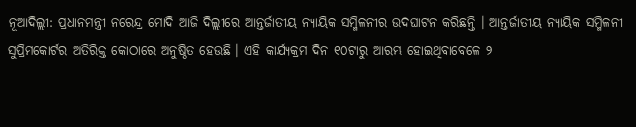ନୂଆଦିଲ୍ଲୀ: ପ୍ରଧାନମନ୍ତ୍ରୀ ନରେନ୍ଦ୍ର ମୋଦି ଆଜି ଦିଲ୍ଲୀରେ ଆନ୍ତର୍ଜାତୀୟ ନ୍ୟାୟିକ ସମ୍ମିଳନୀର ଉଦଘାଟନ କରିଛନ୍ତି । ଆନ୍ତର୍ଜାତୀୟ ନ୍ୟାୟିକ ସମ୍ମିଳନୀ ସୁପ୍ରିମକୋର୍ଟର ଅତିରିକ୍ତ କୋଠାରେ ଅନୁଷ୍ଠିତ ହେଉଛି । ଏହି କାର୍ଯ୍ୟକ୍ରମ ଦିନ ୧୦ଟାରୁ ଆରମ୍ଭ ହୋଇଥିବାବେଳେ ୨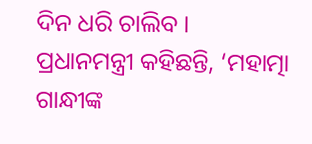ଦିନ ଧରି ଚାଲିବ ।
ପ୍ରଧାନମନ୍ତ୍ରୀ କହିଛନ୍ତି, ‘ମହାତ୍ମା ଗାନ୍ଧୀଙ୍କ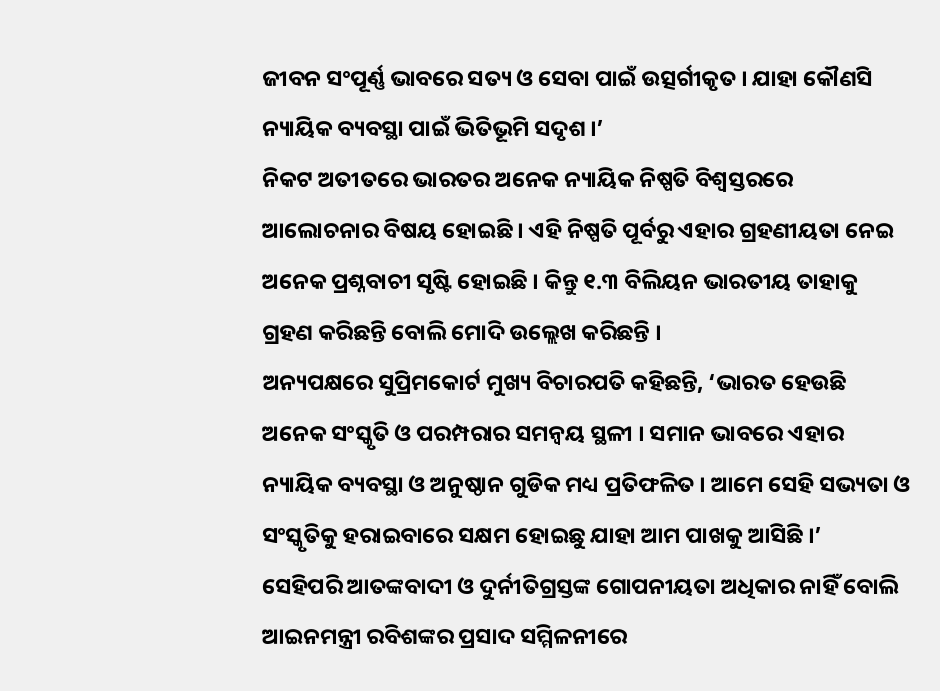ଜୀବନ ସଂପୂର୍ଣ୍ଣ ଭାବରେ ସତ୍ୟ ଓ ସେବା ପାଇଁ ଉତ୍ସର୍ଗୀକୃତ । ଯାହା କୌଣସି ନ୍ୟାୟିକ ବ୍ୟବସ୍ଥା ପାଇଁ ଭିତିଭୂମି ସଦୃଶ ।’
ନିକଟ ଅତୀତରେ ଭାରତର ଅନେକ ନ୍ୟାୟିକ ନିଷ୍ପତି ବିଶ୍ବସ୍ତରରେ ଆଲୋଚନାର ବିଷୟ ହୋଇଛି । ଏହି ନିଷ୍ପତି ପୂର୍ବରୁ ଏହାର ଗ୍ରହଣୀୟତା ନେଇ ଅନେକ ପ୍ରଶ୍ନବାଚୀ ସୃଷ୍ଟି ହୋଇଛି । କିନ୍ତୁ ୧.୩ ବିଲିୟନ ଭାରତୀୟ ତାହାକୁ ଗ୍ରହଣ କରିଛନ୍ତି ବୋଲି ମୋଦି ଉଲ୍ଲେଖ କରିଛନ୍ତି ।
ଅନ୍ୟପକ୍ଷରେ ସୁପ୍ରିମକୋର୍ଟ ମୁଖ୍ୟ ବିଚାରପତି କହିଛନ୍ତି, ‘ଭାରତ ହେଉଛି ଅନେକ ସଂସ୍କୃତି ଓ ପରମ୍ପରାର ସମନ୍ବୟ ସ୍ଥଳୀ । ସମାନ ଭାବରେ ଏହାର ନ୍ୟାୟିକ ବ୍ୟବସ୍ଥା ଓ ଅନୁଷ୍ଠାନ ଗୁଡିକ ମଧ୍ୟ ପ୍ରତିଫଳିତ । ଆମେ ସେହି ସଭ୍ୟତା ଓ ସଂସ୍କୃତିକୁ ହରାଇବାରେ ସକ୍ଷମ ହୋଇଛୁ ଯାହା ଆମ ପାଖକୁ ଆସିଛି ।’
ସେହିପରି ଆତଙ୍କବାଦୀ ଓ ଦୁର୍ନୀତିଗ୍ରସ୍ତଙ୍କ ଗୋପନୀୟତା ଅଧିକାର ନାହିଁ ବୋଲି ଆଇନମନ୍ତ୍ରୀ ରବିଶଙ୍କର ପ୍ରସାଦ ସମ୍ମିଳନୀରେ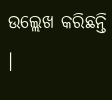ଉଲ୍ଲେଖ କରିଛନ୍ତି ।